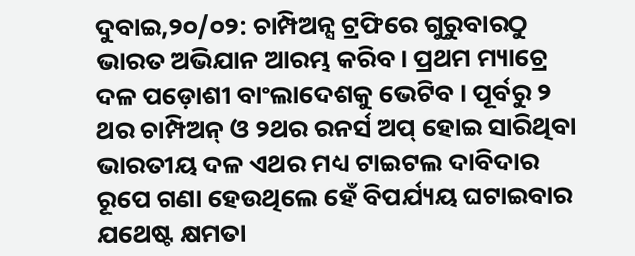ଦୁବାଇ,୨୦/୦୨: ଚାମ୍ପିଅନ୍ସ ଟ୍ରଫିରେ ଗୁରୁବାରଠୁ ଭାରତ ଅଭିଯାନ ଆରମ୍ଭ କରିବ। ପ୍ରଥମ ମ୍ୟାଚ୍ରେ ଦଳ ପଡ଼ୋଶୀ ବାଂଲାଦେଶକୁ ଭେଟିବ । ପୂର୍ବରୁ ୨ ଥର ଚାମ୍ପିଅନ୍ ଓ ୨ଥର ରନର୍ସ ଅପ୍ ହୋଇ ସାରିଥିବା ଭାରତୀୟ ଦଳ ଏଥର ମଧ୍ୟ ଟାଇଟଲ ଦାବିଦାର ରୂପେ ଗଣା ହେଉଥିଲେ ହେଁ ବିପର୍ଯ୍ୟୟ ଘଟାଇବାର ଯଥେଷ୍ଟ କ୍ଷମତା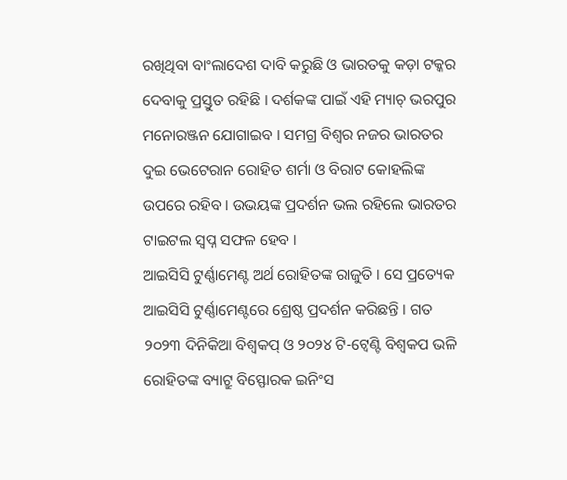ରଖିଥିବା ବାଂଲାଦେଶ ଦାବି କରୁଛି ଓ ଭାରତକୁ କଡ଼ା ଟକ୍କର ଦେବାକୁ ପ୍ରସ୍ତୁତ ରହିଛି । ଦର୍ଶକଙ୍କ ପାଇଁ ଏହି ମ୍ୟାଚ୍ ଭରପୁର ମନୋରଞ୍ଜନ ଯୋଗାଇବ । ସମଗ୍ର ବିଶ୍ୱର ନଜର ଭାରତର ଦୁଇ ଭେଟେରାନ ରୋହିତ ଶର୍ମା ଓ ବିରାଟ କୋହଲିଙ୍କ ଉପରେ ରହିବ । ଉଭୟଙ୍କ ପ୍ରଦର୍ଶନ ଭଲ ରହିଲେ ଭାରତର ଟାଇଟଲ ସ୍ୱପ୍ନ ସଫଳ ହେବ ।
ଆଇସିସି ଟୁର୍ଣ୍ଣାମେଣ୍ଟ ଅର୍ଥ ରୋହିତଙ୍କ ରାଜୁତି । ସେ ପ୍ରତ୍ୟେକ ଆଇସିସି ଟୁର୍ଣ୍ଣାମେଣ୍ଟରେ ଶ୍ରେଷ୍ଠ ପ୍ରଦର୍ଶନ କରିଛନ୍ତି । ଗତ ୨୦୨୩ ଦିନିକିଆ ବିଶ୍ୱକପ୍ ଓ ୨୦୨୪ ଟି-ଟ୍ୱେଣ୍ଟି ବିଶ୍ୱକପ ଭଳି ରୋହିତଙ୍କ ବ୍ୟାଟ୍ରୁ ବିସ୍ଫୋରକ ଇନିଂସ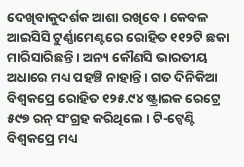ଦେଖିବାକୁଦର୍ଶକ ଆଶା ରଖିବେ । କେବଳ ଆଇସିସି ଟୁର୍ଣ୍ଣାମେଣ୍ଟରେ ରୋହିତ ୧୧୨ଟି ଛକା ମାରିସାରିଛନ୍ତି । ଅନ୍ୟ କୌଣସି ଭାରତୀୟ ଅଧାରେ ମଧ୍ୟ ପହଞ୍ଚି ନାହାନ୍ତି । ଗତ ଦିନିକିଆ ବିଶ୍ୱକପ୍ରେ ରୋହିତ ୧୨୫.୯୪ ଷ୍ଟ୍ରାଇକ ରେଟ୍ରେ ୫୯୭ ରନ୍ ସଂଗ୍ରହ କରିଥିଲେ । ଟି-ଟ୍ୱେଣ୍ଟି ବିଶ୍ୱକପ୍ରେ ମଧ୍ୟ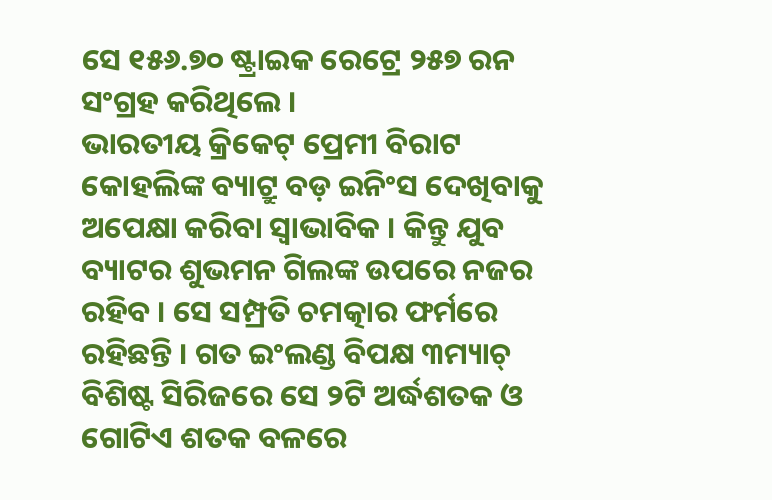ସେ ୧୫୬.୭୦ ଷ୍ଟ୍ରାଇକ ରେଟ୍ରେ ୨୫୭ ରନ ସଂଗ୍ରହ କରିଥିଲେ ।
ଭାରତୀୟ କ୍ରିକେଟ୍ ପ୍ରେମୀ ବିରାଟ କୋହଲିଙ୍କ ବ୍ୟାଟ୍ରୁ ବଡ଼ ଇନିଂସ ଦେଖିବାକୁ ଅପେକ୍ଷା କରିବା ସ୍ୱାଭାବିକ । କିନ୍ତୁ ଯୁବ ବ୍ୟାଟର ଶୁଭମନ ଗିଲଙ୍କ ଉପରେ ନଜର ରହିବ । ସେ ସମ୍ପ୍ରତି ଚମତ୍କାର ଫର୍ମରେ ରହିଛନ୍ତି । ଗତ ଇଂଲଣ୍ଡ ବିପକ୍ଷ ୩ମ୍ୟାଚ୍ ବିଶିଷ୍ଟ ସିରିଜରେ ସେ ୨ଟି ଅର୍ଦ୍ଧଶତକ ଓ ଗୋଟିଏ ଶତକ ବଳରେ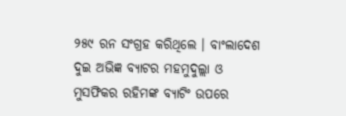୨୫୯ ରନ ସଂଗ୍ରହ କରିଥିଲେ । ବାଂଲାଦେଶ ଦୁଇ ଅଭିଜ୍ଞ ବ୍ୟାଟର ମହମୁଦୁଲ୍ଲା ଓ ମୁସଫିକର ରହିମଙ୍କ ବ୍ୟାଟିଂ ଉପରେ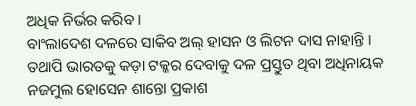ଅଧିକ ନିର୍ଭର କରିବ ।
ବାଂଲାଦେଶ ଦଳରେ ସାକିବ ଅଲ୍ ହାସନ ଓ ଲିଟନ ଦାସ ନାହାନ୍ତି । ତଥାପି ଭାରତକୁ କଡ଼ା ଟକ୍କର ଦେବାକୁ ଦଳ ପ୍ରସ୍ତୁତ ଥିବା ଅଧିନାୟକ ନଜମୁଲ ହୋସେନ ଶାନ୍ତୋ ପ୍ରକାଶ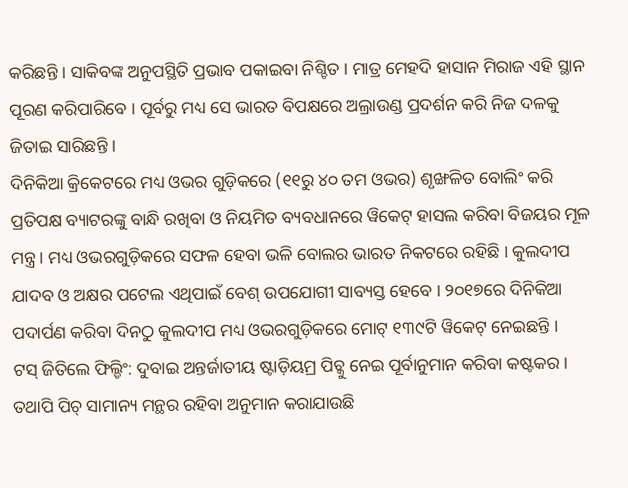କରିଛନ୍ତି । ସାକିବଙ୍କ ଅନୁପସ୍ଥିତି ପ୍ରଭାବ ପକାଇବା ନିଶ୍ଚିତ । ମାତ୍ର ମେହଦି ହାସାନ ମିରାଜ ଏହି ସ୍ଥାନ ପୂରଣ କରିପାରିବେ । ପୂର୍ବରୁ ମଧ୍ୟ ସେ ଭାରତ ବିପକ୍ଷରେ ଅଲ୍ରାଉଣ୍ଡ ପ୍ରଦର୍ଶନ କରି ନିଜ ଦଳକୁ ଜିତାଇ ସାରିଛନ୍ତି ।
ଦିନିକିଆ କ୍ରିକେଟରେ ମଧ୍ୟ ଓଭର ଗୁଡ଼ିକରେ (୧୧ରୁ ୪୦ ତମ ଓଭର) ଶୃଙ୍ଖଳିତ ବୋଲିଂ କରି ପ୍ରତିପକ୍ଷ ବ୍ୟାଟରଙ୍କୁ ବାନ୍ଧି ରଖିବା ଓ ନିୟମିତ ବ୍ୟବଧାନରେ ୱିକେଟ୍ ହାସଲ କରିବା ବିଜୟର ମୂଳ ମନ୍ତ୍ର । ମଧ୍ୟ ଓଭରଗୁଡ଼ିକରେ ସଫଳ ହେବା ଭଳି ବୋଲର ଭାରତ ନିକଟରେ ରହିଛି । କୁଲଦୀପ ଯାଦବ ଓ ଅକ୍ଷର ପଟେଲ ଏଥିପାଇଁ ବେଶ୍ ଉପଯୋଗୀ ସାବ୍ୟସ୍ତ ହେବେ । ୨୦୧୭ରେ ଦିନିକିଆ ପଦାର୍ପଣ କରିବା ଦିନଠୁ କୁଲଦୀପ ମଧ୍ୟ ଓଭରଗୁଡ଼ିକରେ ମୋଟ୍ ୧୩୯ଟି ୱିକେଟ୍ ନେଇଛନ୍ତି ।
ଟସ୍ ଜିତିଲେ ଫିଲ୍ଡିଂ: ଦୁବାଇ ଅନ୍ତର୍ଜାତୀୟ ଷ୍ଟାଡ଼ିୟମ୍ର ପିଚ୍କୁ ନେଇ ପୂର୍ବାନୁମାନ କରିବା କଷ୍ଟକର । ତଥାପି ପିଚ୍ ସାମାନ୍ୟ ମନ୍ଥର ରହିବା ଅନୁମାନ କରାଯାଉଛି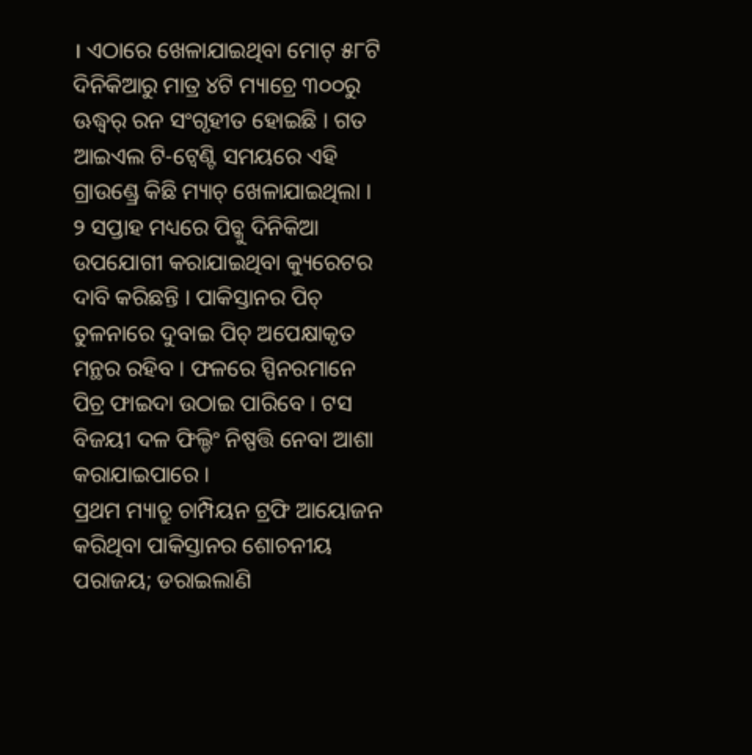। ଏଠାରେ ଖେଳାଯାଇଥିବା ମୋଟ୍ ୫୮ଟି ଦିନିକିଆରୁ ମାତ୍ର ୪ଟି ମ୍ୟାଚ୍ରେ ୩୦୦ରୁ ଊଦ୍ଧ୍ୱର୍ ରନ ସଂଗୃହୀତ ହୋଇଛି । ଗତ ଆଇଏଲ ଟି-ଟ୍ୱେଣ୍ଟି ସମୟରେ ଏହି ଗ୍ରାଉଣ୍ଡ୍ରେ କିଛି ମ୍ୟାଚ୍ ଖେଳାଯାଇଥିଲା । ୨ ସପ୍ତାହ ମଧ୍ୟରେ ପିଚ୍କୁ ଦିନିକିଆ ଉପଯୋଗୀ କରାଯାଇଥିବା କ୍ୟୁରେଟର ଦାବି କରିଛନ୍ତି । ପାକିସ୍ତାନର ପିଚ୍ ତୁଳନାରେ ଦୁବାଇ ପିଚ୍ ଅପେକ୍ଷାକୃତ ମନ୍ଥର ରହିବ । ଫଳରେ ସ୍ପିନରମାନେ ପିଚ୍ର ଫାଇଦା ଉଠାଇ ପାରିବେ । ଟସ ବିଜୟୀ ଦଳ ଫିଲ୍ଡିଂ ନିଷ୍ପତ୍ତି ନେବା ଆଶା କରାଯାଇପାରେ ।
ପ୍ରଥମ ମ୍ୟାଚ୍ରୁ ଚାମ୍ପିୟନ ଟ୍ରଫି ଆୟୋଜନ କରିଥିବା ପାକିସ୍ତାନର ଶୋଚନୀୟ ପରାଜୟ; ଡରାଇଲାଣି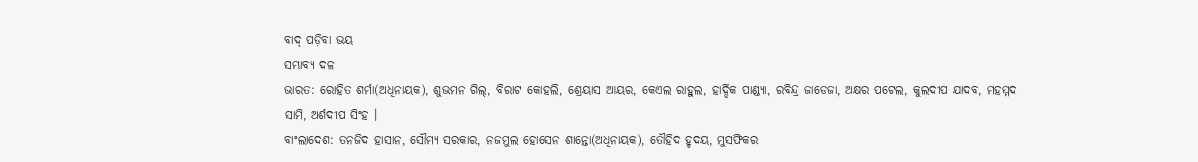ବାଦ୍ ପଡ଼ିବା ଭୟ
ସମ୍ଭାବ୍ୟ ଦଳ
ଭାରତ: ରୋହିତ ଶର୍ମା(ଅଧିନାୟକ), ଶୁଭମନ ଗିଲ୍, ବିରାଟ କୋହଲି, ଶ୍ରେୟାସ ଆୟର, କେଏଲ ରାହୁଲ, ହାର୍ଦ୍ଦିକ ପାଣ୍ଡ୍ୟା, ରବିନ୍ଦ୍ର ଜାଡେଜା, ଅକ୍ଷର ପଟେଲ, କୁଲଦୀପ ଯାଦବ, ମହମ୍ମଦ ସାମି, ଅର୍ଶଦୀପ ସିଂହ ।
ବାଂଲାଦେଶ: ତନଜିଦ ହାସାନ, ସୌମ୍ୟ ସରକାର, ନଜମୁଲ ହୋସେନ ଶାନ୍ତୋ(ଅଧିନାୟକ), ତୌହିଦ ହୃଦୟ, ମୁସଫିକର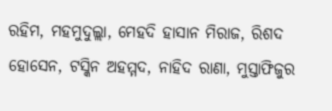ରହିମ, ମହମୁଦୁଲ୍ଲା, ମେହଦି ହାସାନ ମିରାଜ, ରିଶଦ ହୋସେନ, ଟସ୍କିନ ଅହମ୍ମଦ, ନାହିଦ ରାଣା, ମୁସ୍ତାଫିଜୁର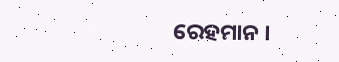ରେହମାନ ।